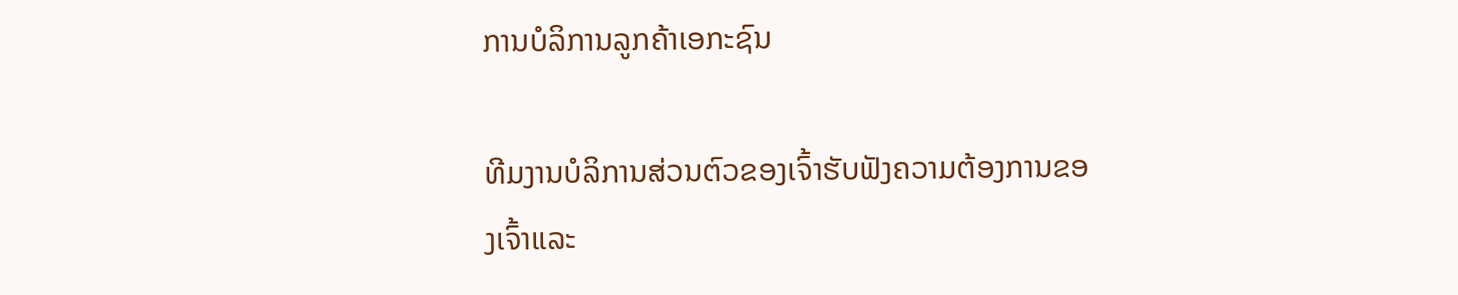ການບໍລິການລູກຄ້າເອກະຊົນ

ທີມງານບໍລິການສ່ວນຕົວຂອງເຈົ້າຮັບຟັງຄວາມຕ້ອງການຂອງເຈົ້າແລະ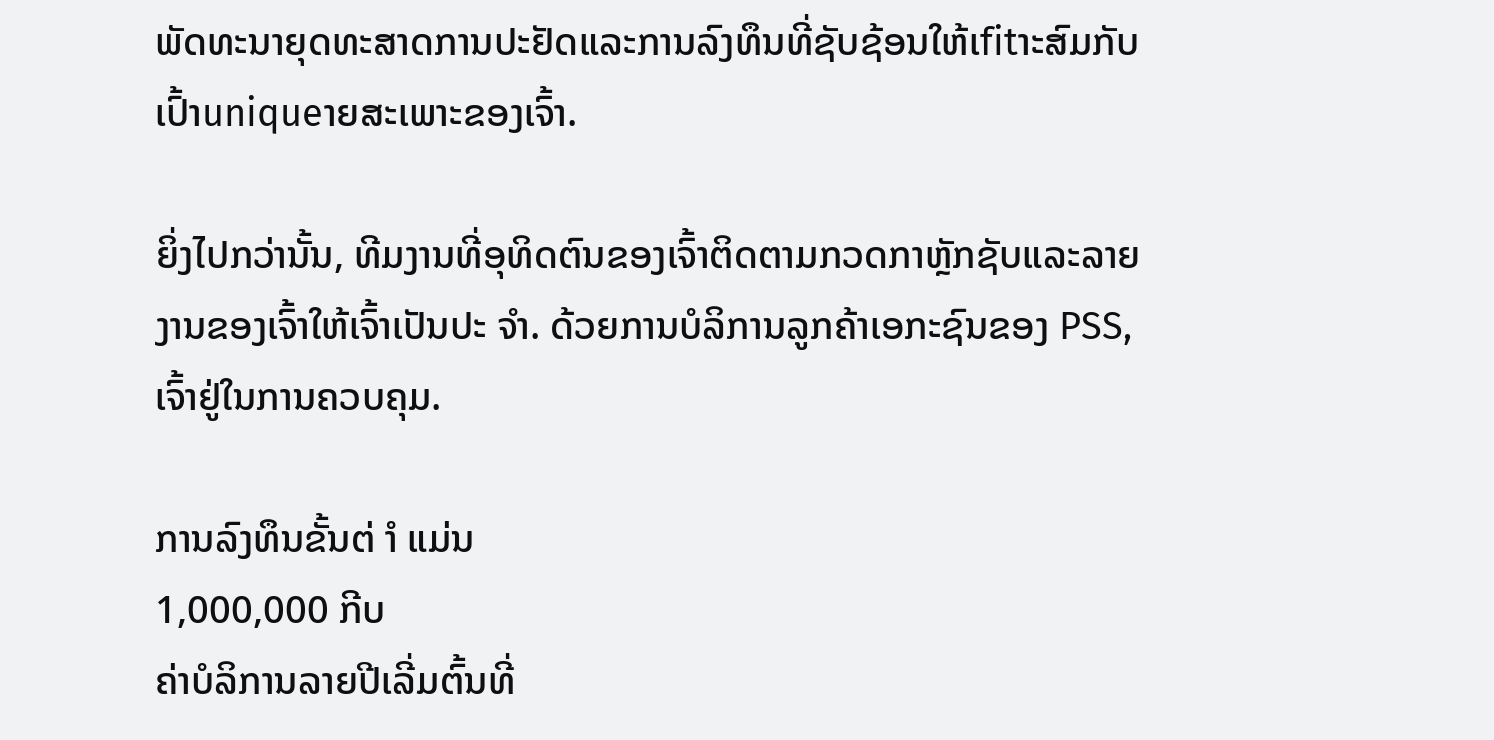ພັດທະນາຍຸດທະສາດການປະຢັດແລະການລົງທຶນທີ່ຊັບຊ້ອນໃຫ້ເfitາະສົມກັບເປົ້າuniqueາຍສະເພາະຂອງເຈົ້າ.

ຍິ່ງໄປກວ່ານັ້ນ, ທີມງານທີ່ອຸທິດຕົນຂອງເຈົ້າຕິດຕາມກວດກາຫຼັກຊັບແລະລາຍງານຂອງເຈົ້າໃຫ້ເຈົ້າເປັນປະ ຈຳ. ດ້ວຍການບໍລິການລູກຄ້າເອກະຊົນຂອງ PSS, ເຈົ້າຢູ່ໃນການຄວບຄຸມ.

ການລົງທຶນຂັ້ນຕ່ ຳ ແມ່ນ
1,000,000 ກີບ
ຄ່າບໍລິການລາຍປີເລີ່ມຕົ້ນທີ່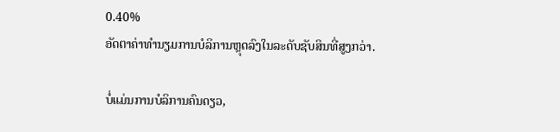0.40%
ອັດຕາຄ່າທໍານຽມການບໍລິການຫຼຸດລົງໃນລະດັບຊັບສິນທີ່ສູງກວ່າ.

ບໍ່ແມ່ນການບໍລິການຄົນດຽວ,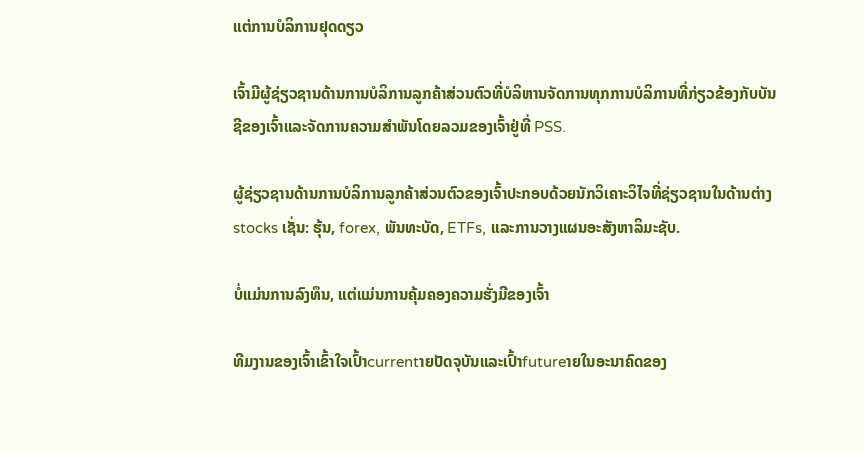ແຕ່ການບໍລິການຢຸດດຽວ

ເຈົ້າມີຜູ້ຊ່ຽວຊານດ້ານການບໍລິການລູກຄ້າສ່ວນຕົວທີ່ບໍລິຫານຈັດການທຸກການບໍລິການທີ່ກ່ຽວຂ້ອງກັບບັນຊີຂອງເຈົ້າແລະຈັດການຄວາມສໍາພັນໂດຍລວມຂອງເຈົ້າຢູ່ທີ່ PSS.

ຜູ້ຊ່ຽວຊານດ້ານການບໍລິການລູກຄ້າສ່ວນຕົວຂອງເຈົ້າປະກອບດ້ວຍນັກວິເຄາະວິໄຈທີ່ຊ່ຽວຊານໃນດ້ານຕ່າງ stocks ເຊັ່ນ: ຮຸ້ນ, forex, ພັນທະບັດ, ETFs, ແລະການວາງແຜນອະສັງຫາລິມະຊັບ.

ບໍ່ແມ່ນການລົງທຶນ, ແຕ່ແມ່ນການຄຸ້ມຄອງຄວາມຮັ່ງມີຂອງເຈົ້າ

ທີມງານຂອງເຈົ້າເຂົ້າໃຈເປົ້າcurrentາຍປັດຈຸບັນແລະເປົ້າfutureາຍໃນອະນາຄົດຂອງ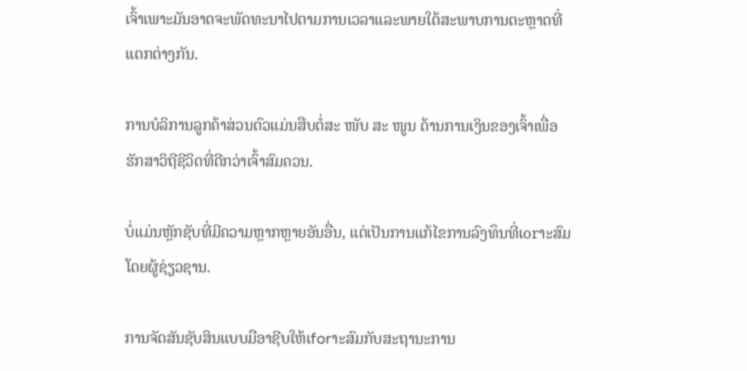ເຈົ້າເພາະມັນອາດຈະພັດທະນາໄປຕາມການເວລາແລະພາຍໃຕ້ສະພາບການຕະຫຼາດທີ່ແຕກຕ່າງກັນ.

ການບໍລິການລູກຄ້າສ່ວນຕົວແມ່ນສືບຕໍ່ສະ ໜັບ ສະ ໜູນ ດ້ານການເງິນຂອງເຈົ້າເພື່ອຮັກສາວິຖີຊີວິດທີ່ດີກວ່າເຈົ້າສົມຄວນ.

ບໍ່ແມ່ນຫຼັກຊັບທີ່ມີຄວາມຫຼາກຫຼາຍອັນອື່ນ, ແຕ່ເປັນການແກ້ໄຂການລົງທຶນທີ່ເorາະສົມໂດຍຜູ້ຊ່ຽວຊານ.

ການຈັດສັນຊັບສິນແບບມືອາຊີບໃຫ້ເforາະສົມກັບສະຖານະການ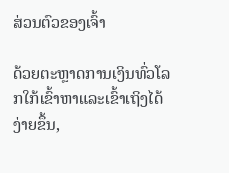ສ່ວນຕົວຂອງເຈົ້າ

ດ້ວຍຕະຫຼາດການເງິນທົ່ວໂລກໃກ້ເຂົ້າຫາແລະເຂົ້າເຖິງໄດ້ງ່າຍຂຶ້ນ,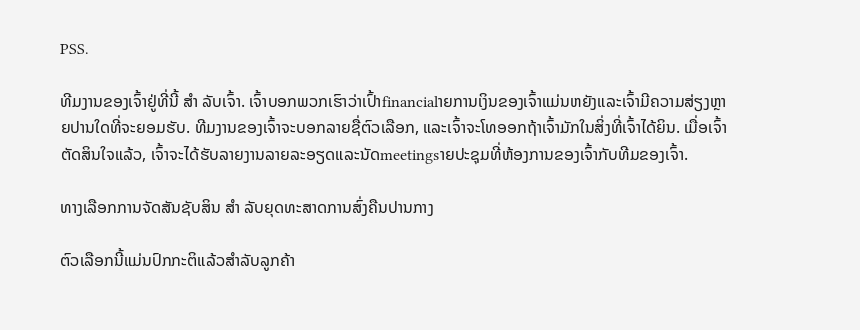PSS.

ທີມງານຂອງເຈົ້າຢູ່ທີ່ນີ້ ສຳ ລັບເຈົ້າ. ເຈົ້າບອກພວກເຮົາວ່າເປົ້າfinancialາຍການເງິນຂອງເຈົ້າແມ່ນຫຍັງແລະເຈົ້າມີຄວາມສ່ຽງຫຼາຍປານໃດທີ່ຈະຍອມຮັບ. ທີມງານຂອງເຈົ້າຈະບອກລາຍຊື່ຕົວເລືອກ, ແລະເຈົ້າຈະໂທອອກຖ້າເຈົ້າມັກໃນສິ່ງທີ່ເຈົ້າໄດ້ຍິນ. ເມື່ອເຈົ້າຕັດສິນໃຈແລ້ວ, ເຈົ້າຈະໄດ້ຮັບລາຍງານລາຍລະອຽດແລະນັດmeetingsາຍປະຊຸມທີ່ຫ້ອງການຂອງເຈົ້າກັບທີມຂອງເຈົ້າ.

ທາງເລືອກການຈັດສັນຊັບສິນ ສຳ ລັບຍຸດທະສາດການສົ່ງຄືນປານກາງ

ຕົວເລືອກນີ້ແມ່ນປົກກະຕິແລ້ວສໍາລັບລູກຄ້າ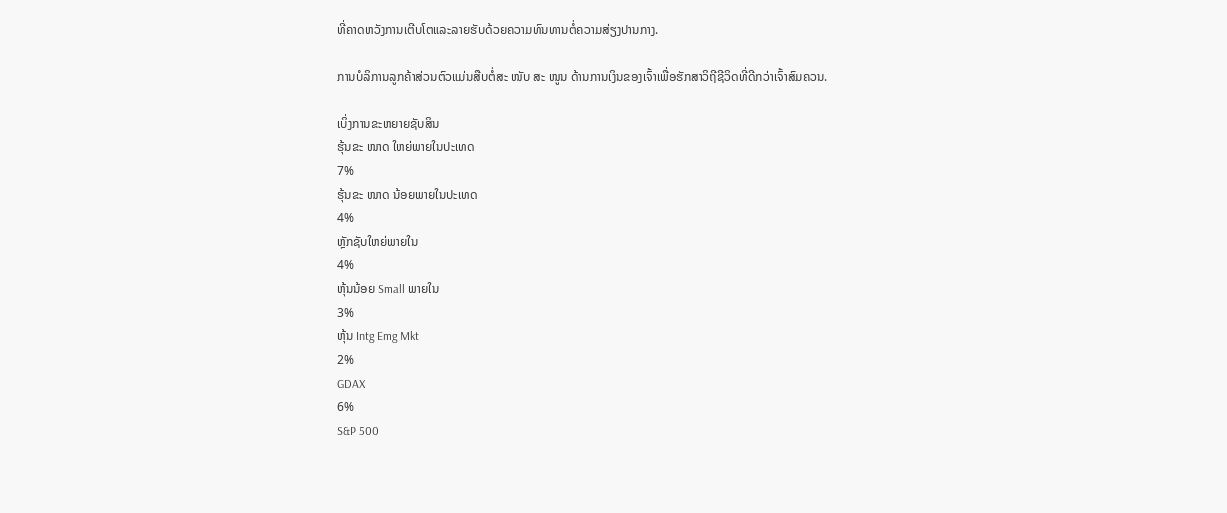ທີ່ຄາດຫວັງການເຕີບໂຕແລະລາຍຮັບດ້ວຍຄວາມທົນທານຕໍ່ຄວາມສ່ຽງປານກາງ.

ການບໍລິການລູກຄ້າສ່ວນຕົວແມ່ນສືບຕໍ່ສະ ໜັບ ສະ ໜູນ ດ້ານການເງິນຂອງເຈົ້າເພື່ອຮັກສາວິຖີຊີວິດທີ່ດີກວ່າເຈົ້າສົມຄວນ.

ເບິ່ງການຂະຫຍາຍຊັບສິນ
ຮຸ້ນຂະ ໜາດ ໃຫຍ່ພາຍໃນປະເທດ
7%
ຮຸ້ນຂະ ໜາດ ນ້ອຍພາຍໃນປະເທດ
4%
ຫຼັກຊັບໃຫຍ່ພາຍໃນ
4%
ຫຸ້ນນ້ອຍ Small ພາຍໃນ
3%
ຫຸ້ນ Intg Emg Mkt
2%
GDAX
6%
S&P 500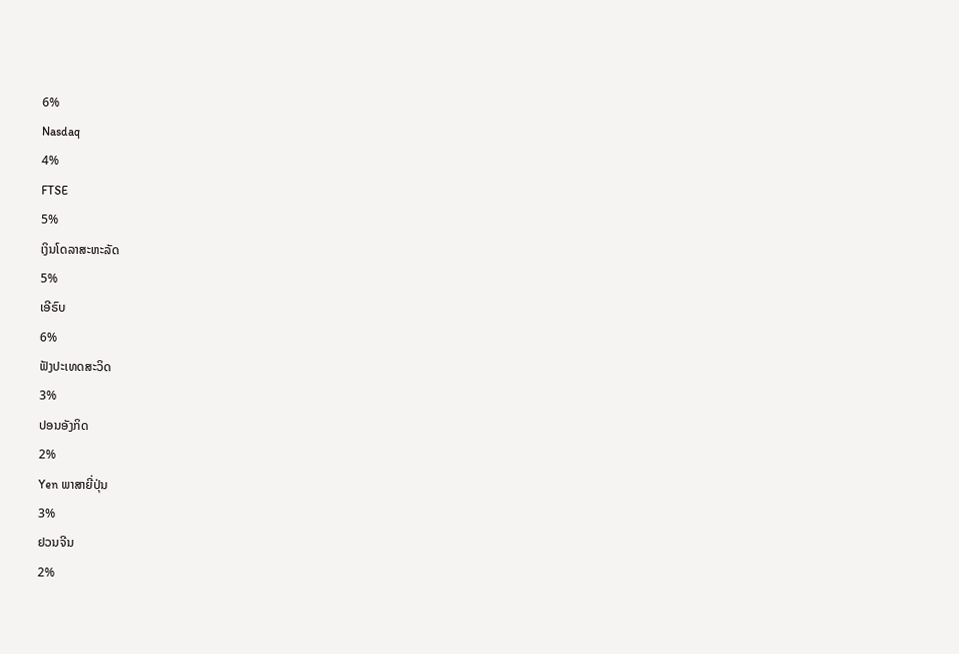6%
Nasdaq
4%
FTSE
5%
ເງິນໂດລາສະຫະລັດ
5%
ເອີຣົບ
6%
ຟັງປະເທດສະວິດ
3%
ປອນອັງກິດ
2%
Yen ພາສາຍີ່ປຸ່ນ
3%
ຢວນຈີນ
2%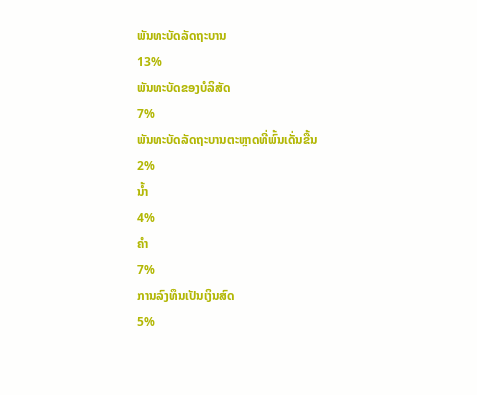ພັນທະບັດລັດຖະບານ
13%
ພັນທະບັດຂອງບໍລິສັດ
7%
ພັນທະບັດລັດຖະບານຕະຫຼາດທີ່ພົ້ນເດັ່ນຂື້ນ
2%
ນ້ຳ
4%
ຄໍາ
7%
ການລົງທຶນເປັນເງິນສົດ
5%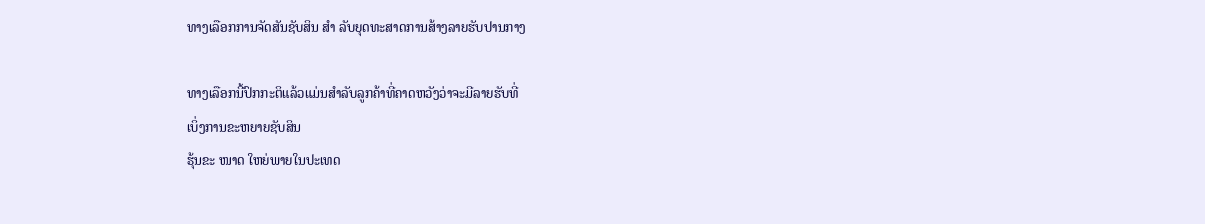ທາງເລືອກການຈັດສັນຊັບສິນ ສຳ ລັບຍຸດທະສາດການສ້າງລາຍຮັບປານກາງ

ທາງເລືອກນີ້ປົກກະຕິແລ້ວແມ່ນສໍາລັບລູກຄ້າທີ່ຄາດຫວັງວ່າຈະມີລາຍຮັບທີ່
ເບິ່ງການຂະຫຍາຍຊັບສິນ
ຮຸ້ນຂະ ໜາດ ໃຫຍ່ພາຍໃນປະເທດ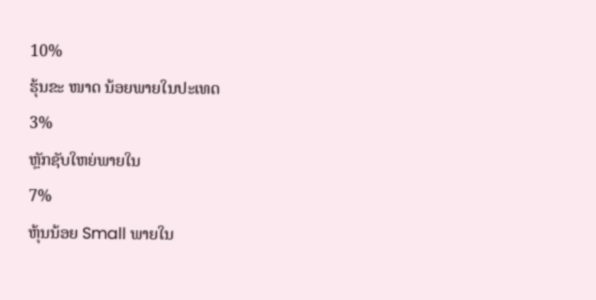10%
ຮຸ້ນຂະ ໜາດ ນ້ອຍພາຍໃນປະເທດ
3%
ຫຼັກຊັບໃຫຍ່ພາຍໃນ
7%
ຫຸ້ນນ້ອຍ Small ພາຍໃນ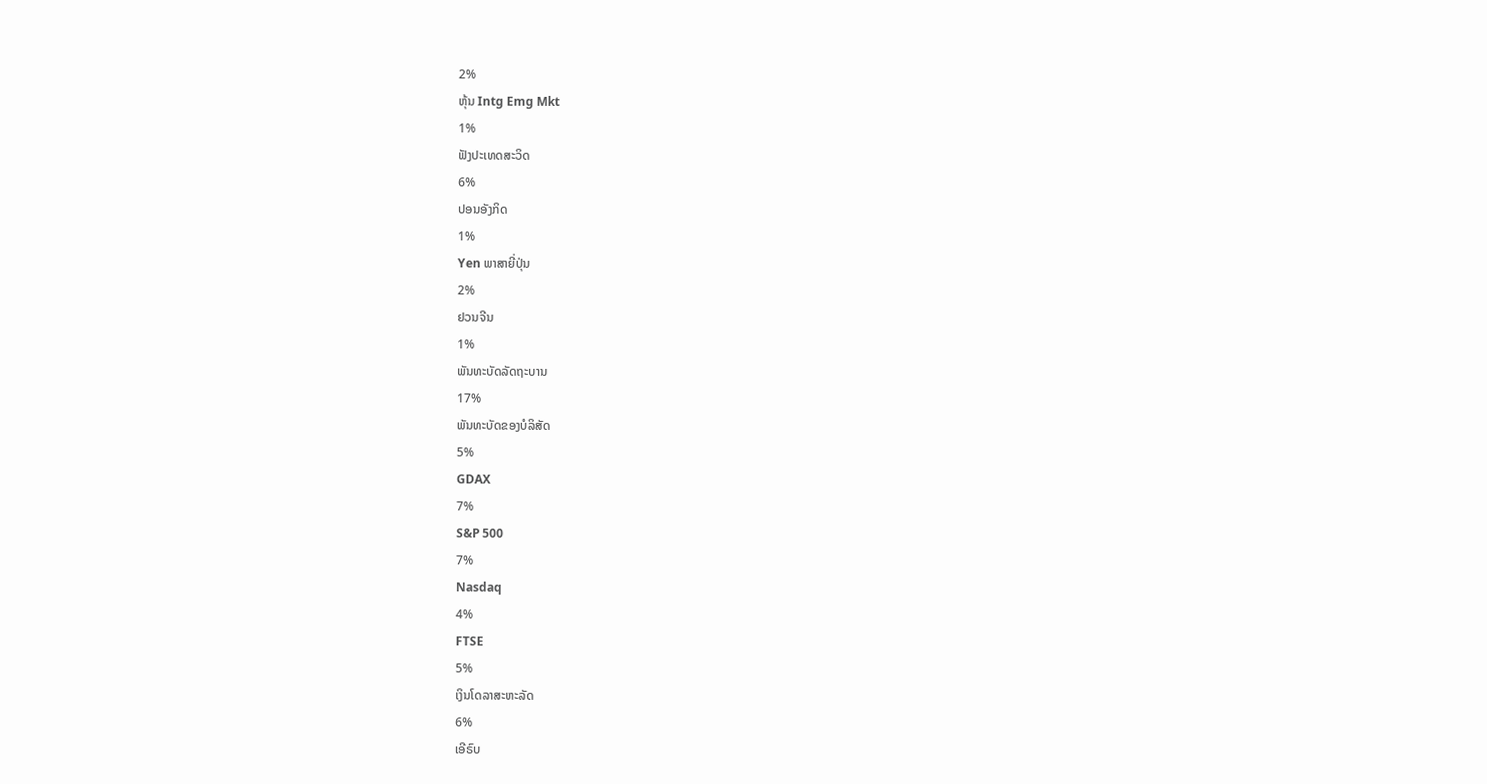2%
ຫຸ້ນ Intg Emg Mkt
1%
ຟັງປະເທດສະວິດ
6%
ປອນອັງກິດ
1%
Yen ພາສາຍີ່ປຸ່ນ
2%
ຢວນຈີນ
1%
ພັນທະບັດລັດຖະບານ
17%
ພັນທະບັດຂອງບໍລິສັດ
5%
GDAX
7%
S&P 500
7%
Nasdaq
4%
FTSE
5%
ເງິນໂດລາສະຫະລັດ
6%
ເອີຣົບ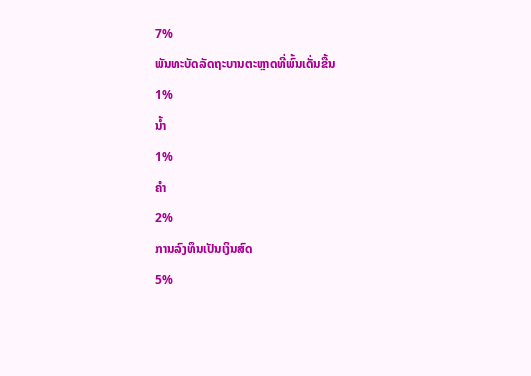7%
ພັນທະບັດລັດຖະບານຕະຫຼາດທີ່ພົ້ນເດັ່ນຂື້ນ
1%
ນ້ຳ
1%
ຄໍາ
2%
ການລົງທຶນເປັນເງິນສົດ
5%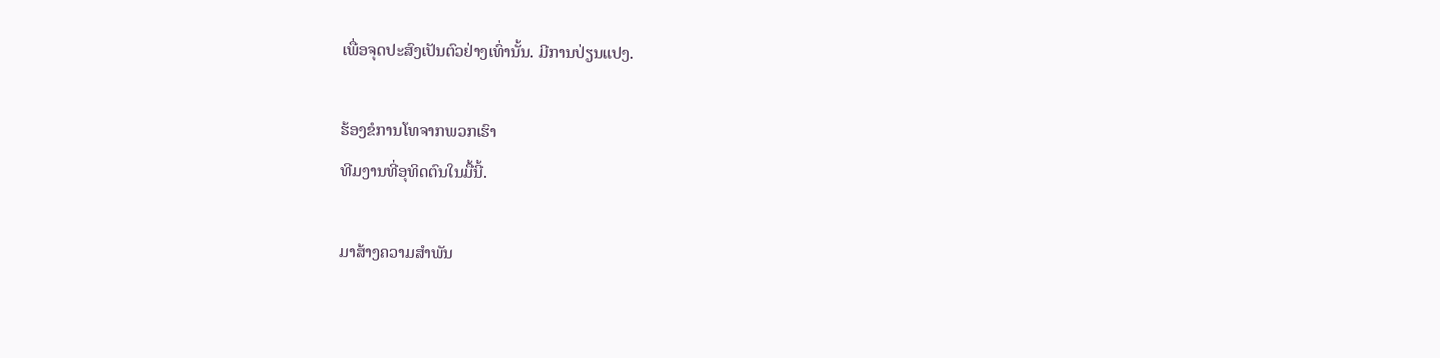ເພື່ອຈຸດປະສົງເປັນຕົວຢ່າງເທົ່ານັ້ນ. ມີການປ່ຽນແປງ.

ຮ້ອງຂໍການໂທຈາກພວກເຮົາ
ທີມງານທີ່ອຸທິດຕົນໃນມື້ນີ້.

ມາສ້າງຄວາມສໍາພັນ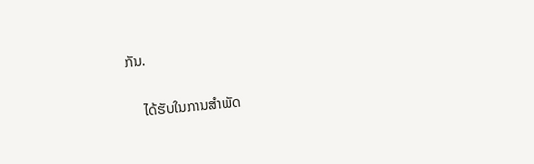ກັນ.

    ໄດ້ຮັບໃນການສໍາພັດ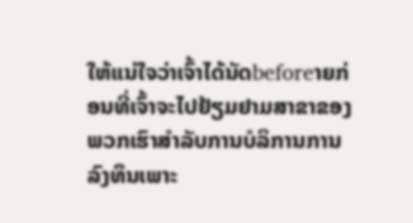ໃຫ້ແນ່ໃຈວ່າເຈົ້າໄດ້ນັດbeforeາຍກ່ອນທີ່ເຈົ້າຈະໄປຢ້ຽມຢາມສາຂາຂອງພວກເຮົາສໍາລັບການບໍລິການການລົງທຶນເພາະ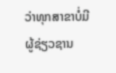ວ່າທຸກສາຂາບໍ່ມີຜູ້ຊ່ຽວຊານ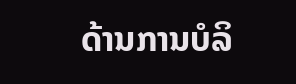ດ້ານການບໍລິ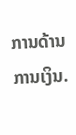ການດ້ານການເງິນ.